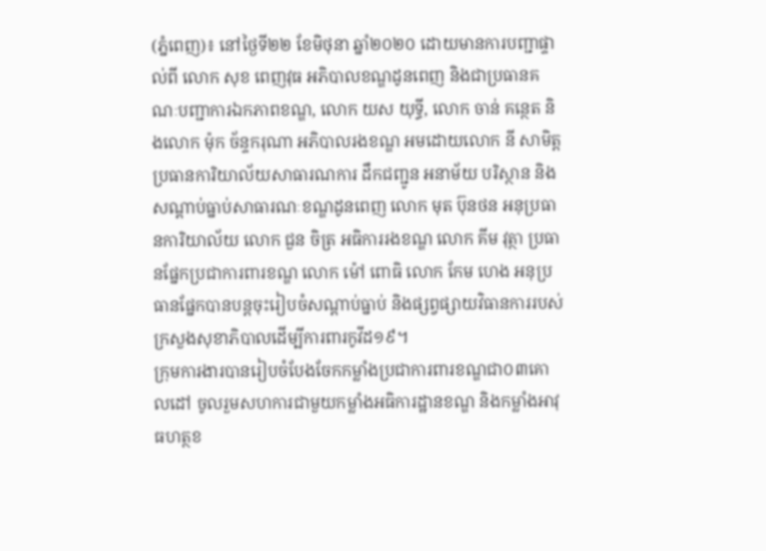(ភ្នំពេញ)៖ នៅថ្ងៃទី២២ ខែមិថុនា ឆ្នាំ២០២០ ដោយមានការបញ្ជាផ្ទាល់ពី លោក សុខ ពេញវុធ អភិបាលខណ្ឌដូនពេញ និងជាប្រធានគណៈបញ្ជាការឯកភាពខណ្ឌ, លោក យស យុទ្ធី, លោក ចាន់ គន្ថេត និងលោក ម៉ុក ច័ន្ទករុណា អភិបាលរងខណ្ឌ អមដោយលោក នី សាមិត្ត ប្រធានការិយាល័យសាធារណការ ដឹកជញ្ជូន អនាម័យ បរិស្ថាន និងសណ្ដាប់ធ្នាប់សាធារណៈខណ្ឌដូនពេញ លោក មុត ប៊ុនថន អនុប្រធានការិយាល័យ លោក ជួន ចិត្រ អធិការរងខណ្ឌ លោក គីម វុត្ថា ប្រធានផ្នែកប្រជាការពារខណ្ឌ លោក ម៉ៅ ពោធិ លោក កែម ហេង អនុប្រធានផ្នែកបានបន្តចុះរៀបចំសណ្តាប់ធ្នាប់ និងផ្សព្វផ្សាយវិធានការរបស់ក្រសួងសុខាភិបាលដើម្បីការពារកូវីដ១៩។
ក្រុមការងារបានរៀបចំបែងចែកកម្លាំងប្រជាការពារខណ្ឌជា០៣គោលដៅ ចូលរួមសហការជាមួយកម្លាំងអធិការដ្ឋានខណ្ឌ និងកម្លាំងអាវុធហត្ថខ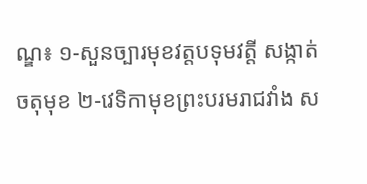ណ្ឌ៖ ១-សួនច្បារមុខវត្តបទុមវត្តី សង្កាត់ចតុមុខ ២-វេទិកាមុខព្រះបរមរាជវាំង ស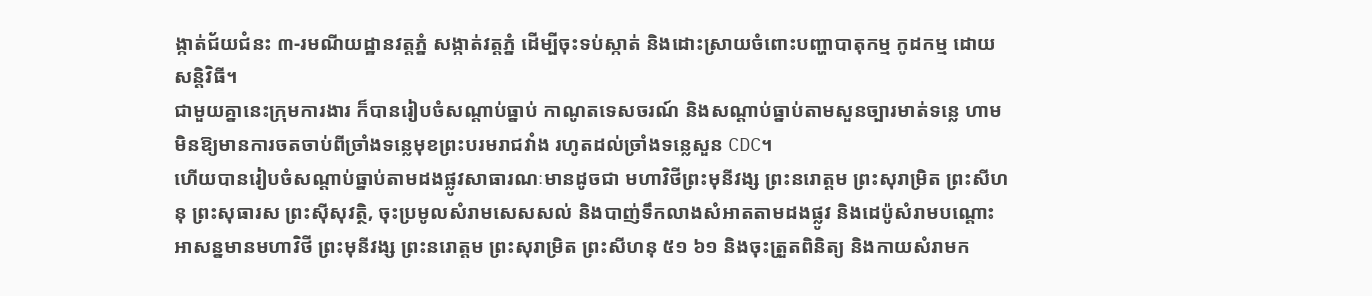ង្កាត់ជ័យជំនះ ៣-រមណីយដ្ឋានវត្តភ្នំ សង្កាត់វត្តភ្នំ ដើម្បីចុះទប់ស្កាត់ និងដោះស្រាយចំពោះបញ្ហាបាតុកម្ម កូដកម្ម ដោយសន្តិវិធី។
ជាមួយគ្នានេះក្រុមការងារ ក៏បានរៀបចំសណ្ដាប់ធ្នាប់ កាណូតទេសចរណ៍ និងសណ្តាប់ធ្នាប់តាមសួនច្បារមាត់ទន្លេ ហាមមិនឱ្យមានការចតចាប់ពីច្រាំងទន្លេមុខព្រះបរមរាជវាំង រហូតដល់ច្រាំងទន្លេសួន CDC។
ហើយបានរៀបចំសណ្តាប់ធ្នាប់តាមដងផ្លូវសាធារណៈមានដូចជា មហាវិថីព្រះមុនីវង្ស ព្រះនរោត្តម ព្រះសុរាម្រិត ព្រះសីហនុ ព្រះសុធារស ព្រះស៊ីសុវត្ថិ, ចុះប្រមូលសំរាមសេសសល់ និងបាញ់ទឹកលាងសំអាតតាមដងផ្លូវ និងដេប៉ូសំរាមបណ្តោះអាសន្នមានមហាវិថី ព្រះមុនីវង្ស ព្រះនរោត្តម ព្រះសុរាម្រិត ព្រះសីហនុ ៥១ ៦១ និងចុះត្រួតពិនិត្យ និងកាយសំរាមក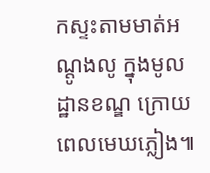កស្ទះតាមមាត់អណ្តូងលូ ក្នុងមូលដ្ឋានខណ្ឌ ក្រោយពេលមេឃភ្លៀង៕